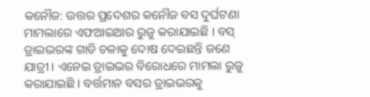କନୌଜ: ଉତ୍ତର ପ୍ରଦେଶର କନୌଜ ବସ ଦୁର୍ଘଟଣା ମାମଲାରେ ଏଫଆଇଆର ରୁଜୁ କରାଯାଇଛି । ବସ୍ ଡ୍ରାଇଭରଙ୍କ ଗାଡି ଚଳାକୁ ଦୋଷ ଦେଇଛନ୍ତି ଜଣେ ଯାତ୍ରୀ । ଏନେଇ ଡ୍ରାଇଭର ବିରୋଧରେ ମାମଲା ରୁଜୁ କରାଯାଇଛି । ବର୍ତ୍ତମାନ ବସର ଡ୍ରାଇଭରକୁ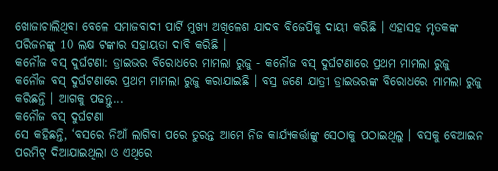ଖୋଜାଚାଲିଥିବା ବେଳେ ସମାଜବାଦୀ ପାର୍ଟି ମୁଖ୍ୟ ଅଖିଳେଶ ଯାଦବ ବିଜେପିକୁ ଦାୟୀ କରିଛି । ଏହାସହ ମୃତକଙ୍କ ପରିଜନଙ୍କୁ 10 ଲକ୍ଷ ଟଙ୍କାର ସହାୟତା ଦାବି କରିଛି ।
କନୌଜ ବସ୍ ଦୁର୍ଘଟଣା: ଡ୍ରାଇଭର ବିରୋଧରେ ମାମଲା ରୁଜୁ - କନୌଜ ବସ୍ ଦୁର୍ଘଟଣାରେ ପ୍ରଥମ ମାମଲା ରୁଜୁ
କନୌଜ ବସ୍ ଦୁର୍ଘଟଣାରେ ପ୍ରଥମ ମାମଲା ରୁଜୁ କରାଯାଇଛି । ବସ୍ର ଜଣେ ଯାତ୍ରୀ ଡ୍ରାଇଭରଙ୍କ ବିରୋଧରେ ମାମଲା ରୁଜୁ କରିଛନ୍ତି । ଆଗକୁ ପଢନ୍ତୁ...
କନୌଜ ବସ୍ ଦୁର୍ଘଟଣା
ସେ କହିଛନ୍ତି, ‘ବସରେ ନିଆଁ ଲାଗିବା ପରେ ତୁରନ୍ତ ଆମେ ନିଜ କାର୍ଯ୍ୟକର୍ତ୍ତାଙ୍କୁ ସେଠାକୁ ପଠାଇଥିଲୁ । ବସକୁ ବେଆଇନ ପରମିଟ୍ ଦିଆଯାଇଥିଲା ଓ ଏଥିରେ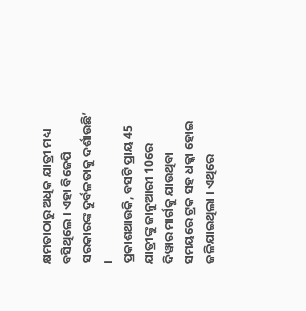କ୍ଷମତାଠାରୁ ଅଧିକ ଯାତ୍ରୀ ମଧ୍ୟ ବସିଥିଲେ । ଏହା ବିଜେପି ସରକାରଙ୍କ ଦୁର୍ବଳତାକୁ ଦର୍ଶାଉଛି’ ।
ପ୍ରକାଶଥାଉକି, ବସଟି ପ୍ରାୟ 45 ଯାତ୍ରୀଙ୍କୁ ଜାନୁଆରୀ 10ରେ ଦିୱାର ମାର୍ଗକୁ ଯାଉଥିବା ସମୟରେ ଟ୍ରକ ସହ ଧକ୍କା ହୋଇ ଜଳିଯାଇଥିଲା । ଏଥିରେ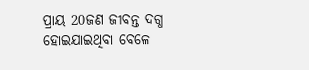ପ୍ରାୟ 20ଜଣ ଜୀବନ୍ତ ଦଗ୍ଧ ହୋଇଯାଇଥିବା ବେଳେ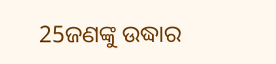25ଜଣଙ୍କୁ ଉଦ୍ଧାର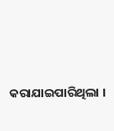କରାଯାଇପାରିଥିଲା ।